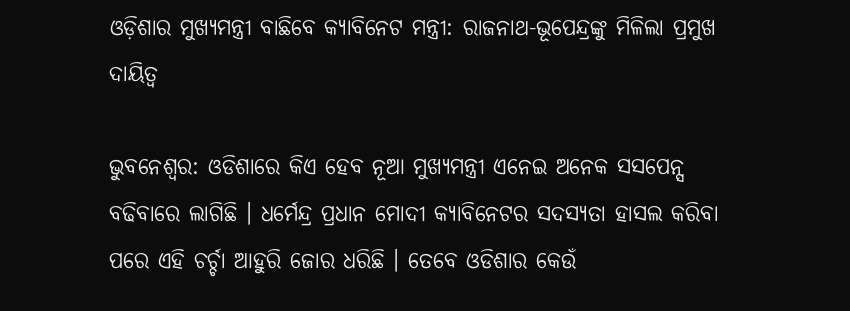ଓଡ଼ିଶାର ମୁଖ୍ୟମନ୍ତ୍ରୀ ବାଛିବେ କ୍ୟାବିନେଟ ମନ୍ତ୍ରୀ: ରାଜନାଥ-ଭୂପେନ୍ଦ୍ରଙ୍କୁ ମିଳିଲା ପ୍ରମୁଖ ଦାୟିତ୍ୱ

ଭୁବନେଶ୍ୱର: ଓଡିଶାରେ କିଏ ହେବ ନୂଆ ମୁଖ୍ୟମନ୍ତ୍ରୀ ଏନେଇ ଅନେକ ସସପେନ୍ସ ବଢିବାରେ ଲାଗିଛି । ଧର୍ମେନ୍ଦ୍ର ପ୍ରଧାନ ମୋଦୀ କ୍ୟାବିନେଟର ସଦସ୍ୟତା ହାସଲ କରିବା ପରେ ଏହି ଚର୍ଚ୍ଚା ଆହୁରି ଜୋର ଧରିଛି । ତେବେ ଓଡିଶାର କେଉଁ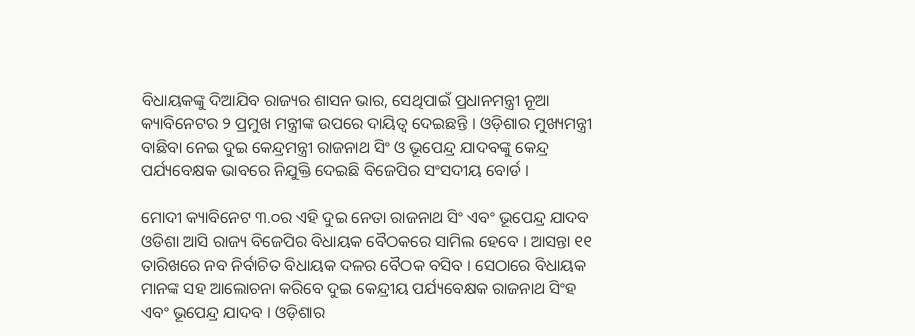ବିଧାୟକଙ୍କୁ ଦିଆଯିବ ରାଜ୍ୟର ଶାସନ ଭାର, ସେଥିପାଇଁ ପ୍ରଧାନମନ୍ତ୍ରୀ ନୂଆ କ୍ୟାବିନେଟର ୨ ପ୍ରମୁଖ ମନ୍ତ୍ରୀଙ୍କ ଉପରେ ଦାୟିତ୍ୱ ଦେଇଛନ୍ତି । ଓଡ଼ିଶାର ମୁଖ୍ୟମନ୍ତ୍ରୀ ବାଛିବା ନେଇ ଦୁଇ କେନ୍ଦ୍ରମନ୍ତ୍ରୀ ରାଜନାଥ ସିଂ ଓ ଭୂପେନ୍ଦ୍ର ଯାଦବଙ୍କୁ କେନ୍ଦ୍ର ପର୍ଯ୍ୟବେକ୍ଷକ ଭାବରେ ନିଯୁକ୍ତି ଦେଇଛି ବିଜେପିର ସଂସଦୀୟ ବୋର୍ଡ ।

ମୋଦୀ କ୍ୟାବିନେଟ ୩.୦ର ଏହି ଦୁଇ ନେତା ରାଜନାଥ ସିଂ ଏବଂ ଭୂପେନ୍ଦ୍ର ଯାଦବ ଓଡିଶା ଆସି ରାଜ୍ୟ ବିଜେପିର ବିଧାୟକ ବୈଠକରେ ସାମିଲ ହେବେ । ଆସନ୍ତା ୧୧ ତାରିଖରେ ନବ ନିର୍ବାଚିତ ବିଧାୟକ ଦଳର ବୈଠକ ବସିବ । ସେଠାରେ ବିଧାୟକ ମାନଙ୍କ ସହ ଆଲୋଚନା କରିବେ ଦୁଇ କେନ୍ଦ୍ରୀୟ ପର୍ଯ୍ୟବେକ୍ଷକ ରାଜନାଥ ସିଂହ ଏବଂ ଭୂପେନ୍ଦ୍ର ଯାଦବ । ଓଡ଼ିଶାର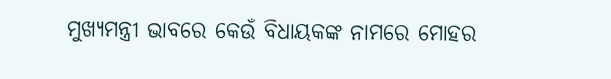ମୁଖ୍ୟମନ୍ତ୍ରୀ ଭାବରେ କେଉଁ ବିଧାୟକଙ୍କ ନାମରେ ମୋହର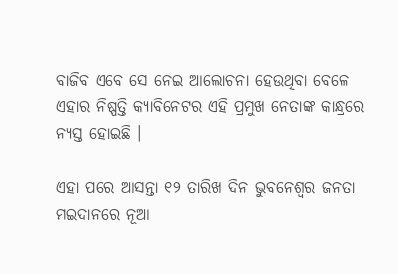ବାଜିବ ଏବେ ସେ ନେଇ ଆଲୋଚନା ହେଉଥିବା ବେଳେ ଏହାର ନିଷ୍ପତ୍ତି କ୍ୟାବିନେଟର ଏହି ପ୍ରମୁଖ ନେତାଙ୍କ କାନ୍ଧ୍ରରେ ନ୍ୟସ୍ତ ହୋଇଛି ।

ଏହା ପରେ ଆସନ୍ତା ୧୨ ତାରିଖ ଦିନ ଭୁବନେଶ୍ୱର ଜନତା ମଇଦାନରେ ନୂଆ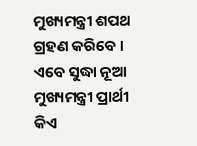ମୁଖ୍ୟମନ୍ତ୍ରୀ ଶପଥ ଗ୍ରହଣ କରିବେ । ଏବେ ସୁଦ୍ଧା ନୂଆ ମୁଖ୍ୟମନ୍ତ୍ରୀ ପ୍ରାର୍ଥୀ କିଏ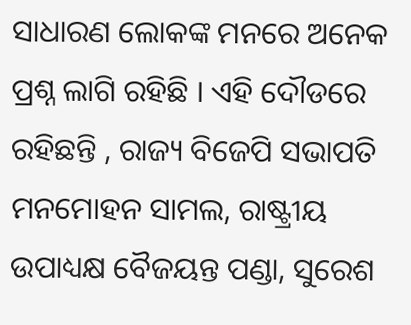ସାଧାରଣ ଲୋକଙ୍କ ମନରେ ଅନେକ ପ୍ରଶ୍ନ ଲାଗି ରହିଛି । ଏହି ଦୌଡରେ ରହିଛନ୍ତି , ରାଜ୍ୟ ବିଜେପି ସଭାପତି ମନମୋହନ ସାମଲ, ରାଷ୍ଟ୍ରୀୟ ଉପାଧ୍ୟକ୍ଷ ବୈଜୟନ୍ତ ପଣ୍ଡା, ସୁରେଶ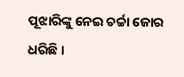ପୂଝାରିଙ୍କୁ ନେଇ ଚର୍ଚ୍ଚା ଜୋର ଧରିଛି ।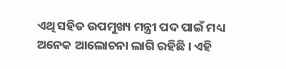ଏଥି ସହିତ ଉପମୁଖ୍ୟ ମନ୍ତ୍ରୀ ପଦ ପାଇଁ ମଧ୍ୟ ଅନେକ ଆଲୋଚନା ଲାଗି ରହିଛି । ଏହି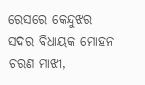ରେସରେ କେନ୍ଦୁଝର ସଦର ବିଧାୟକ ମୋହନ ଚରଣ ମାଝୀ,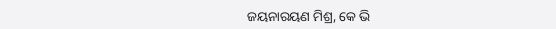ଜୟନାରୟଣ ମିଶ୍ର, କେ ଭି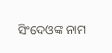ସିଂଦେଓଙ୍କ ନାମ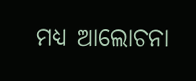ମଧ୍ୟ ଆଲୋଚନା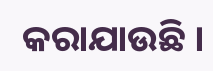କରାଯାଉଛି ।